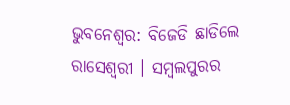ଭୁବନେଶ୍ବର: ବିଜେଡି ଛାଡିଲେ ରାସେଶ୍ବରୀ । ସମ୍ବଲପୁରର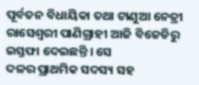ପୂର୍ବତନ ବିଧାୟିକା ତଥା ଟାଣୁଆ ନେତ୍ରୀ ରାସେଶ୍ବରୀ ପାଣିଗ୍ରାହୀ ଆଜି ବିଜେଡିରୁ ଇସ୍ତଫା ଦେଇଛନ୍ତି । ସେ
ଦଳର ପ୍ରାଥମିକ ସଦସ୍ୟ ସହ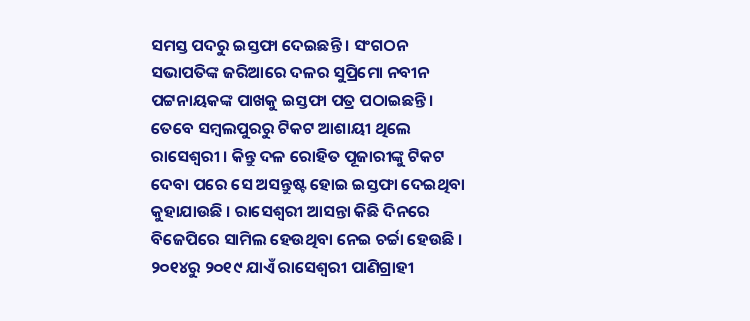ସମସ୍ତ ପଦରୁ ଇସ୍ତଫା ଦେଇଛନ୍ତି । ସଂଗଠନ ସଭାପତିଙ୍କ ଜରିଆରେ ଦଳର ସୁପ୍ରିମୋ ନବୀନ ପଟ୍ଟନାୟକଙ୍କ ପାଖକୁ ଇସ୍ତଫା ପତ୍ର ପଠାଇଛନ୍ତି । ତେବେ ସମ୍ବଲପୁରରୁ ଟିକଟ ଆଶାୟୀ ଥିଲେ ରାସେଶ୍ବରୀ । କିନ୍ତୁ ଦଳ ରୋହିତ ପୂଜାରୀଙ୍କୁ ଟିକଟ ଦେବା ପରେ ସେ ଅସନ୍ତୁଷ୍ଟ ହୋଇ ଇସ୍ତଫା ଦେଇଥିବା କୁହାଯାଉଛି । ରାସେଶ୍ବରୀ ଆସନ୍ତା କିଛି ଦିନରେ ବିଜେପିରେ ସାମିଲ ହେଉଥିବା ନେଇ ଚର୍ଚ୍ଚା ହେଉଛି ।
୨୦୧୪ରୁ ୨୦୧୯ ଯାଏଁ ରାସେଶ୍ବରୀ ପାଣିଗ୍ରାହୀ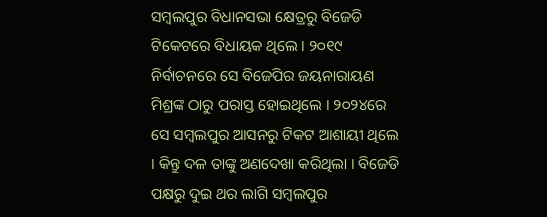ସମ୍ବଲପୁର ବିଧାନସଭା କ୍ଷେତ୍ରରୁ ବିଜେଡି ଟିକେଟରେ ବିଧାୟକ ଥିଲେ । ୨୦୧୯ ନିର୍ବାଚନରେ ସେ ବିଜେପିର ଜୟନାରାୟଣ ମିଶ୍ରଙ୍କ ଠାରୁ ପରାସ୍ତ ହୋଇଥିଲେ । ୨୦୨୪ରେ ସେ ସମ୍ବଲପୁର ଆସନରୁ ଟିକଟ ଆଶାୟୀ ଥିଲେ । କିନ୍ତୁ ଦଳ ତାଙ୍କୁ ଅଣଦେଖା କରିଥିଲା । ବିଜେଡି ପକ୍ଷରୁ ଦୁଇ ଥର ଲାଗି ସମ୍ବଲପୁର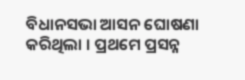ବିଧାନସଭା ଆସନ ଘୋଷଣା କରିଥିଲା । ପ୍ରଥମେ ପ୍ରସନ୍ନ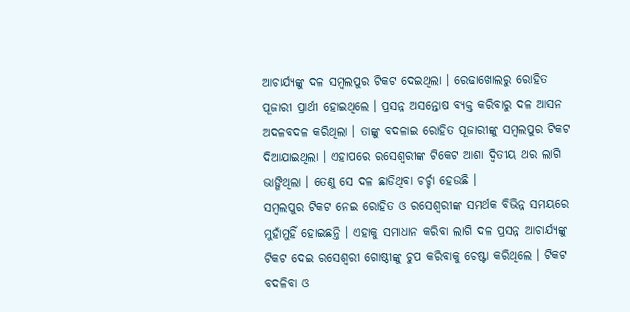ଆଚାର୍ଯ୍ୟଙ୍କୁ ଦଳ ସମ୍ବଲପୁର ଟିକଟ ଦେଇଥିଲା । ରେଢାଖୋଲରୁ ରୋହିତ ପୂଜାରୀ ପ୍ରାର୍ଥୀ ହୋଇଥିଲେ । ପ୍ରସନ୍ନ ଅସନ୍ତୋଷ ବ୍ୟକ୍ତ କରିବାରୁ ଦଳ ଆସନ ଅଦଳବଦଳ କରିଥିଲା । ତାଙ୍କୁ ବଦଳାଇ ରୋହିତ ପୂଜାରୀଙ୍କୁ ସମ୍ବଲପୁର ଟିକଟ ଦିଆଯାଇଥିଲା । ଏହାପରେ ରସେଶ୍ୱରୀଙ୍କ ଟିକେଟ ଆଶା ଦ୍ଵିତୀୟ ଥର ଲାଗି ଭାଙ୍ଗିଥିଲା । ତେଣୁ ସେ ଦଳ ଛାଡିଥିବା ଚର୍ଚ୍ଚା ହେଉଛି ।
ସମ୍ବଲପୁର ଟିକଟ ନେଇ ରୋହିତ ଓ ରସେଶ୍ୱରୀଙ୍କ ସମର୍ଥକ ବିଭିନ୍ନ ସମୟରେ ମୁହାଁମୁହିଁ ହୋଇଛନ୍ତି । ଏହାକୁ ସମାଧାନ କରିବା ଲାଗି ଦଳ ପ୍ରସନ୍ନ ଆଚାର୍ଯ୍ୟଙ୍କୁ ଟିକଟ ଦେଇ ରସେଶ୍ୱରୀ ଗୋଷ୍ଠୀଙ୍କୁ ଚୁପ କରିବାକୁ ଚେଷ୍ଟା କରିଥିଲେ । ଟିକଟ ବଦଳିବା ଓ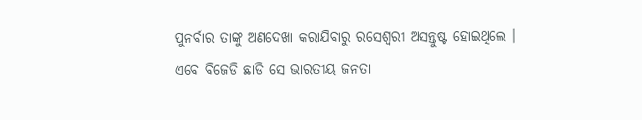ପୁନର୍ବାର ତାଙ୍କୁ ଅଣଦେଖା କରାଯିବାରୁ ରସେଶ୍ୱରୀ ଅସନ୍ତୁଷ୍ଟ ହୋଇଥିଲେ । ଏବେ ବିଜେଡି ଛାଡି ସେ ଭାରତୀୟ ଜନତା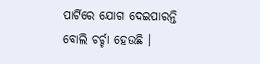ପାର୍ଟିରେ ଯୋଗ ଦେଇପାରନ୍ତି ବୋଲି ଚର୍ଚ୍ଚା ହେଉଛି ।